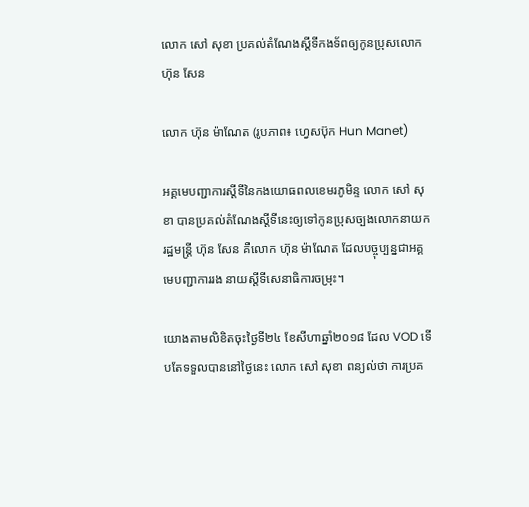លោក សៅ សុខា ប្រគល់តំណែងស្ដីទីកងទ័ពឲ្យកូនប្រុសលោក ហ៊ុន សែន

លោក ហ៊ុន ម៉ាណែត (រូបភាព៖ ហ្វេសប៊ុក Hun Manet)

អគ្គមេបញ្ជាការស្តីទីនៃកងយោធពលខេមរភូមិន្ទ លោក សៅ សុខា បានប្រគល់តំណែងស្ដីទីនេះឲ្យទៅកូនប្រុសច្បងលោកនាយករដ្ឋមន្ដ្រី ហ៊ុន សែន គឺលោក ហ៊ុន ម៉ាណែត ដែលបច្ចុប្បន្នជាអគ្គមេបញ្ជាការរង នាយស្តីទីសេនាធិការចម្រុះ។

យោងតាមលិខិតចុះថ្ងៃទី២៤ ខែសីហាឆ្នាំ២០១៨ ដែល VOD ទើបតែទទួលបាននៅថ្ងៃនេះ លោក សៅ សុខា ពន្យល់ថា ការប្រគ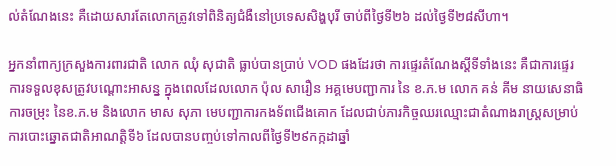ល់តំណែងនេះ គឺដោយសារតែលោកត្រូវទៅពិនិត្យជំងឺនៅប្រទេសសិង្ហបុរី ចាប់ពីថ្ងៃទី២៦ ដល់ថ្ងៃទី២៨សីហា។

អ្នកនាំពាក្យក្រសួងការពារជាតិ លោក ឈុំ សុជាតិ ធ្លាប់បានប្រាប់ VOD ផងដែរថា ការផ្ទេរតំណែងស្ដីទីទាំងនេះ គឺជាការផ្ទេរការទទួលខុសត្រូវបណ្ដោះអាសន្ន ក្នុងពេលដែលលោក ប៉ុល សារឿន អគ្គមេបញ្ជាការ នៃ ខ.ភ.ម លោក គន់ គីម នាយសេនាធិការចម្រុះ នៃខ.ភ.ម និងលោក មាស សុភា មេបញ្ជាការកងទ័ពជើងគោក ដែលជាប់ភារកិច្ចឈរឈ្មោះជាតំណាងរាស្រ្តសម្រាប់ការបោះឆ្នោតជាតិអាណត្តិទី៦ ដែលបានបញ្ចប់ទៅកាលពីថ្ងៃទី២៩កក្កដាឆ្នាំ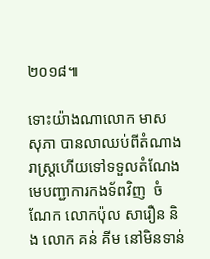២០១៨៕

ទោះយ៉ាងណាលោក មាស សុភា បានលាឈប់ពីតំណាងរាស្ត្រហើយទៅទទួលតំណែងមេបញ្ជាការកងទ័ពវិញ  ចំណែក លោកប៉ុល សារឿន និង លោក គន់ គីម នៅមិនទាន់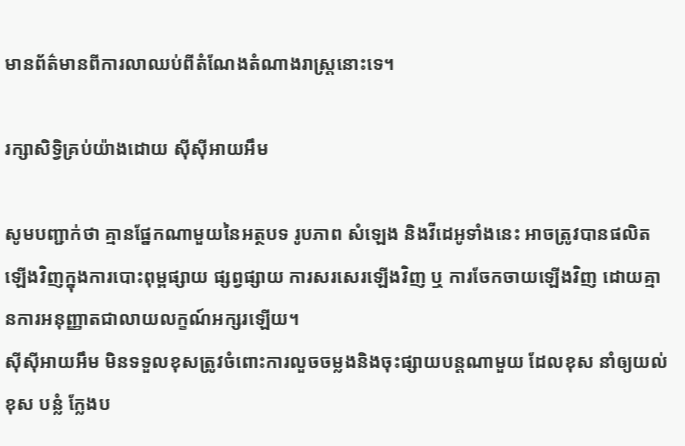មានព័ត៌មានពីការលាឈប់ពីតំណែងតំណាងរាស្ត្រនោះទេ។

រក្សាសិទ្វិគ្រប់យ៉ាងដោយ ស៊ីស៊ីអាយអឹម

សូមបញ្ជាក់ថា គ្មានផ្នែកណាមួយនៃអត្ថបទ រូបភាព សំឡេង និងវីដេអូទាំងនេះ អាចត្រូវបានផលិតឡើងវិញក្នុងការបោះពុម្ពផ្សាយ ផ្សព្វផ្សាយ ការសរសេរឡើងវិញ ឬ ការចែកចាយឡើងវិញ ដោយគ្មានការអនុញ្ញាតជាលាយលក្ខណ៍អក្សរឡើយ។
ស៊ីស៊ីអាយអឹម មិនទទួលខុសត្រូវចំពោះការលួចចម្លងនិងចុះផ្សាយបន្តណាមួយ ដែលខុស នាំឲ្យយល់ខុស បន្លំ ក្លែងប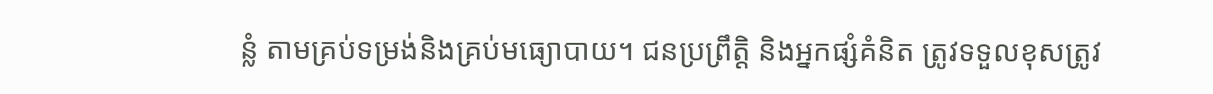ន្លំ តាមគ្រប់ទម្រង់និងគ្រប់មធ្យោបាយ។ ជនប្រព្រឹត្តិ និងអ្នកផ្សំគំនិត ត្រូវទទួលខុសត្រូវ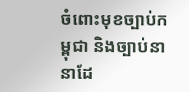ចំពោះមុខច្បាប់កម្ពុជា និងច្បាប់នានាដែ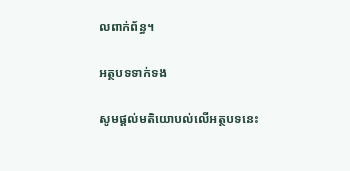លពាក់ព័ន្ធ។

អត្ថបទទាក់ទង

សូមផ្ដល់មតិយោបល់លើអត្ថបទនេះ